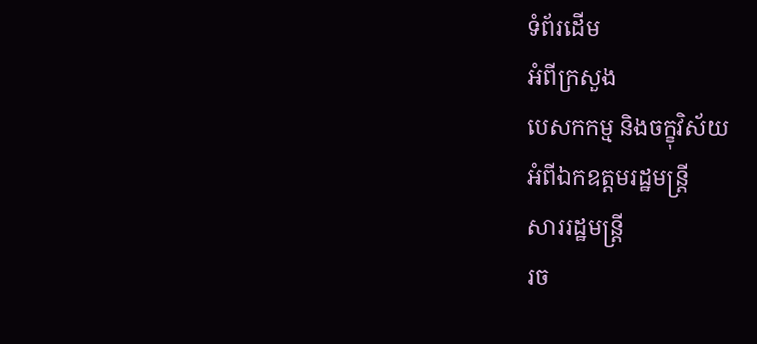ទំព័រដើម
អំពីក្រសួង
បេសកកម្ម និងចក្ខុវិស័យ
អំពីឯកឧត្តមរដ្ឋមន្ត្រី
សាររដ្ឋមន្ត្រី
រច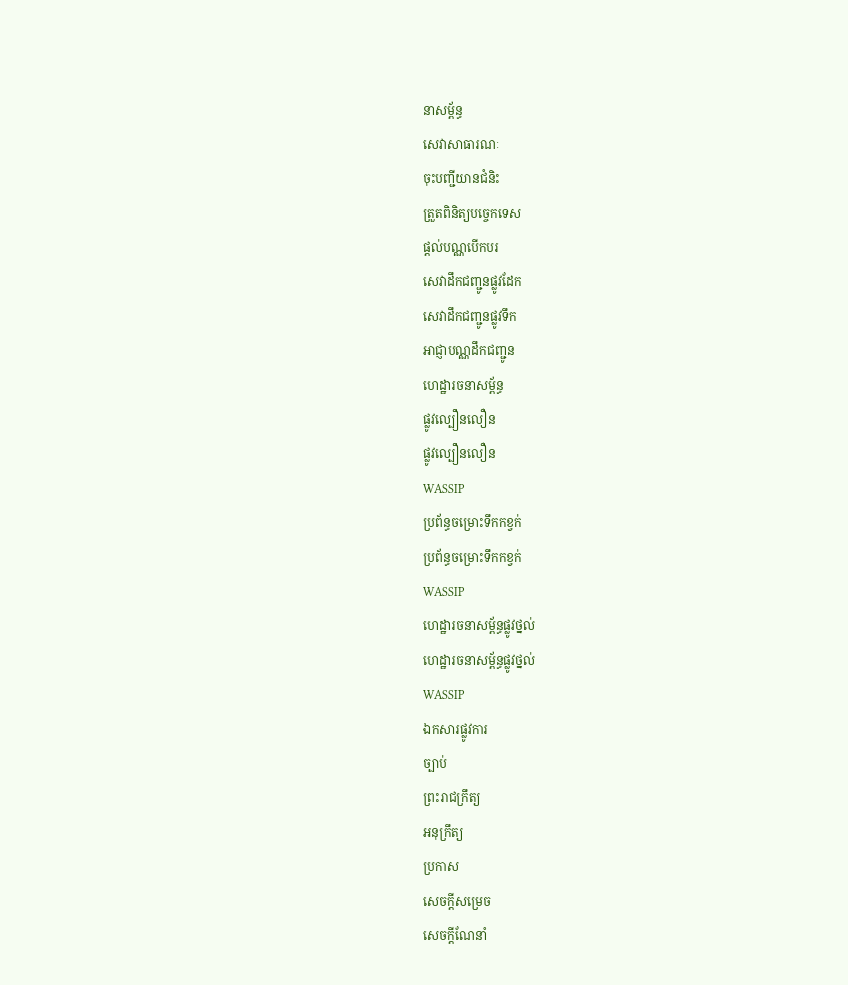នាសម្ព័ន្ធ
សេវាសាធារណៈ
ចុះបញ្ជីយានជំនិះ
ត្រួតពិនិត្យបច្ចេកទេស
ផ្តល់បណ្ណបើកបរ
សេវាដឹកជញ្ជូនផ្លូវដែក
សេវាដឹកជញ្ជូនផ្លូវទឹក
អាជ្ញាបណ្ណដឹកជញ្ជូន
ហេដ្ឋារចនាសម្ព័ន្ធ
ផ្លូវល្បឿនលឿន
ផ្លូវល្បឿនលឿន
WASSIP
ប្រព័ន្ធចម្រោះទឹកកខ្វក់
ប្រព័ន្ធចម្រោះទឹកកខ្វក់
WASSIP
ហេដ្ឋារចនាសម្ព័ន្ធផ្លូវថ្នល់
ហេដ្ឋារចនាសម្ព័ន្ធផ្លូវថ្នល់
WASSIP
ឯកសារផ្លូវការ
ច្បាប់
ព្រះរាជក្រឹត្យ
អនុក្រឹត្យ
ប្រកាស
សេចក្តីសម្រេច
សេចក្តីណែនាំ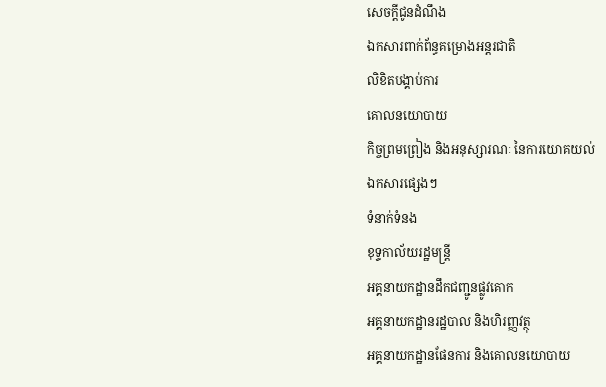សេចក្តីជូនដំណឹង
ឯកសារពាក់ព័ន្ធគម្រោងអន្តរជាតិ
លិខិតបង្គាប់ការ
គោលនយោបាយ
កិច្ចព្រមព្រៀង និងអនុស្សារណៈ នៃការយោគយល់
ឯកសារផ្សេងៗ
ទំនាក់ទំនង
ខុទ្ទកាល័យរដ្ឋមន្ដ្រី
អគ្គនាយកដ្ឋានដឹកជញ្ជូនផ្លូវគោក
អគ្គនាយកដ្ឋានរដ្ឋបាល និងហិរញ្ញវត្ថុ
អគ្គនាយកដ្ឋានផែនការ និងគោលនយោបាយ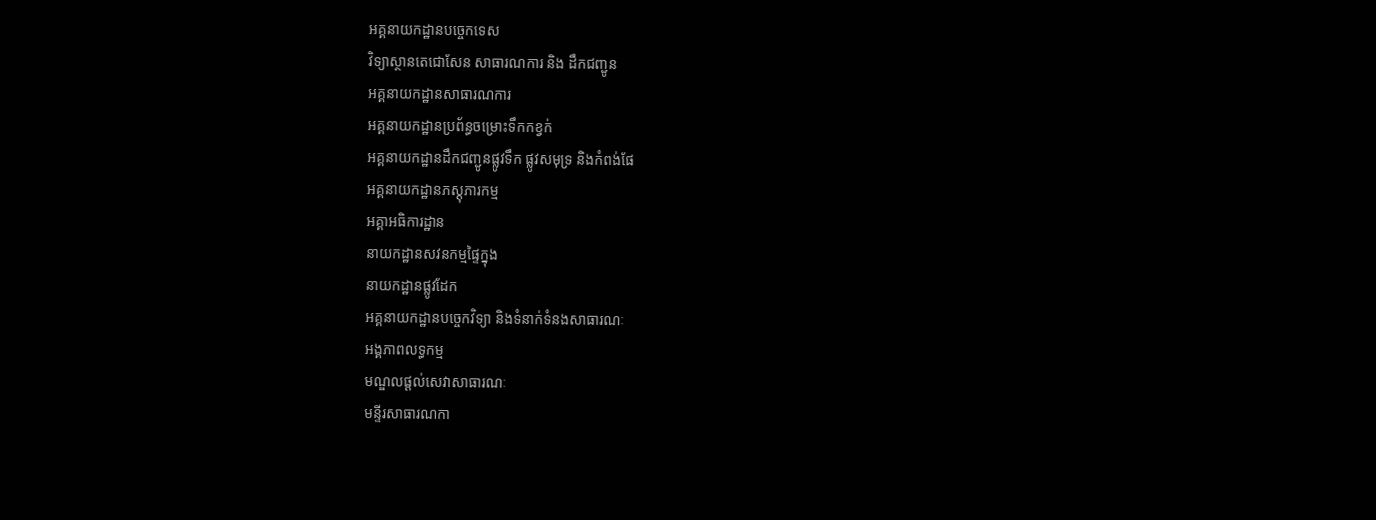អគ្គនាយកដ្ឋានបច្ចេកទេស
វិទ្យាស្ថានតេជោសែន សាធារណការ និង ដឹកជញ្ជូន
អគ្គនាយកដ្ឋានសាធារណការ
អគ្គនាយកដ្ឋានប្រព័ន្ធចម្រោះទឹកកខ្វក់
អគ្គនាយកដ្ឋានដឹកជញ្ជូនផ្លូវទឹក ផ្លូវសមុទ្រ និងកំពង់ផែ
អគ្គនាយកដ្ឋានភស្តុភារកម្ម
អគ្គាអធិការដ្ឋាន
នាយកដ្ឋានសវនកម្មផ្ទៃក្នុង
នាយកដ្ឋានផ្លូវដែក
អគ្គនាយកដ្ឋានបច្ចេកវិទ្យា និងទំនាក់ទំនងសាធារណៈ
អង្គភាពលទ្ធកម្ម
មណ្ឌលផ្ដល់សេវាសាធារណៈ
មន្ទីរសាធារណកា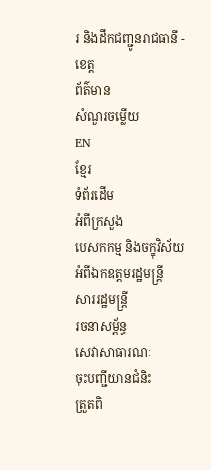រ និងដឹកជញ្ជូនរាជធានី - ខេត្ត
ព័ត៌មាន
សំណួរចម្លើយ
EN
ខ្មែរ
ទំព័រដើម
អំពីក្រសួង
បេសកកម្ម និងចក្ខុវិស័យ
អំពីឯកឧត្តមរដ្ឋមន្ត្រី
សាររដ្ឋមន្ត្រី
រចនាសម្ព័ន្ធ
សេវាសាធារណៈ
ចុះបញ្ជីយានជំនិះ
ត្រួតពិ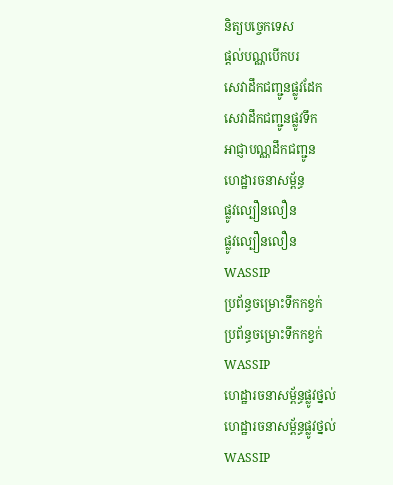និត្យបច្ចេកទេស
ផ្តល់បណ្ណបើកបរ
សេវាដឹកជញ្ជូនផ្លូវដែក
សេវាដឹកជញ្ជូនផ្លូវទឹក
អាជ្ញាបណ្ណដឹកជញ្ជូន
ហេដ្ឋារចនាសម្ព័ន្ធ
ផ្លូវល្បឿនលឿន
ផ្លូវល្បឿនលឿន
WASSIP
ប្រព័ន្ធចម្រោះទឹកកខ្វក់
ប្រព័ន្ធចម្រោះទឹកកខ្វក់
WASSIP
ហេដ្ឋារចនាសម្ព័ន្ធផ្លូវថ្នល់
ហេដ្ឋារចនាសម្ព័ន្ធផ្លូវថ្នល់
WASSIP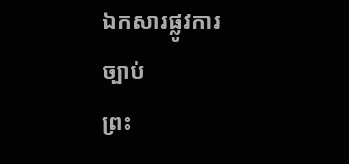ឯកសារផ្លូវការ
ច្បាប់
ព្រះ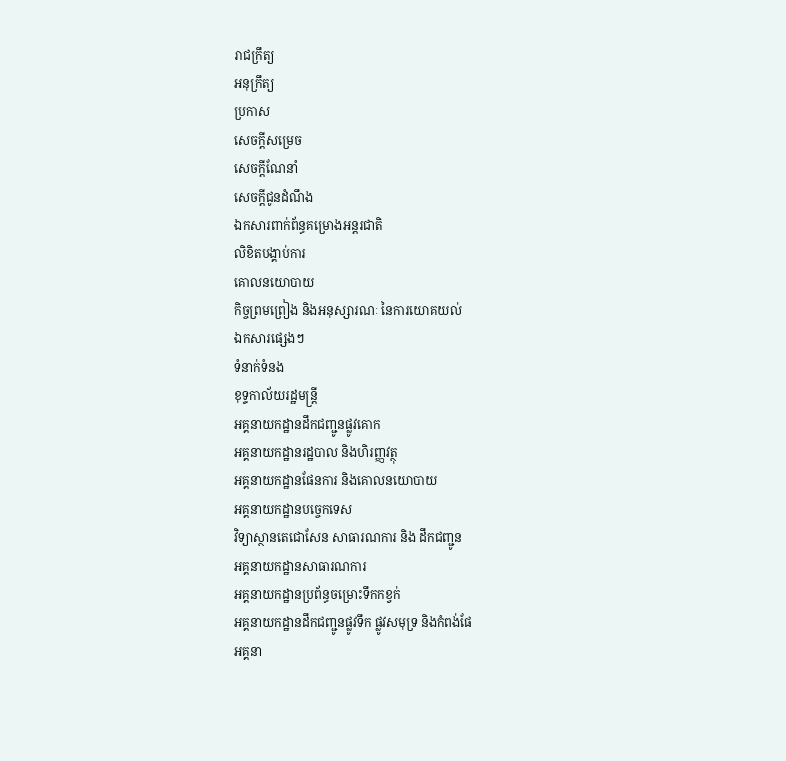រាជក្រឹត្យ
អនុក្រឹត្យ
ប្រកាស
សេចក្តីសម្រេច
សេចក្តីណែនាំ
សេចក្តីជូនដំណឹង
ឯកសារពាក់ព័ន្ធគម្រោងអន្តរជាតិ
លិខិតបង្គាប់ការ
គោលនយោបាយ
កិច្ចព្រមព្រៀង និងអនុស្សារណៈ នៃការយោគយល់
ឯកសារផ្សេងៗ
ទំនាក់ទំនង
ខុទ្ទកាល័យរដ្ឋមន្ដ្រី
អគ្គនាយកដ្ឋានដឹកជញ្ជូនផ្លូវគោក
អគ្គនាយកដ្ឋានរដ្ឋបាល និងហិរញ្ញវត្ថុ
អគ្គនាយកដ្ឋានផែនការ និងគោលនយោបាយ
អគ្គនាយកដ្ឋានបច្ចេកទេស
វិទ្យាស្ថានតេជោសែន សាធារណការ និង ដឹកជញ្ជូន
អគ្គនាយកដ្ឋានសាធារណការ
អគ្គនាយកដ្ឋានប្រព័ន្ធចម្រោះទឹកកខ្វក់
អគ្គនាយកដ្ឋានដឹកជញ្ជូនផ្លូវទឹក ផ្លូវសមុទ្រ និងកំពង់ផែ
អគ្គនា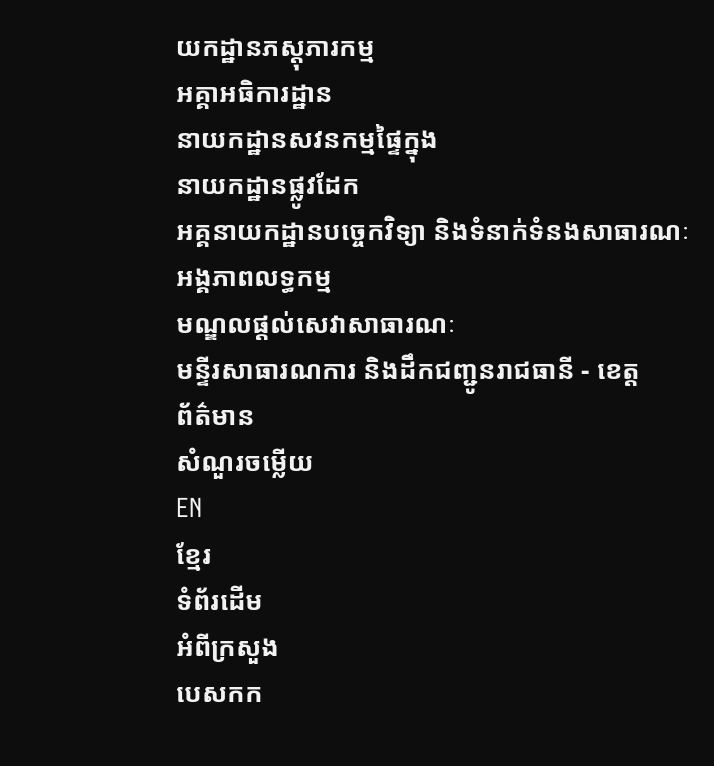យកដ្ឋានភស្តុភារកម្ម
អគ្គាអធិការដ្ឋាន
នាយកដ្ឋានសវនកម្មផ្ទៃក្នុង
នាយកដ្ឋានផ្លូវដែក
អគ្គនាយកដ្ឋានបច្ចេកវិទ្យា និងទំនាក់ទំនងសាធារណៈ
អង្គភាពលទ្ធកម្ម
មណ្ឌលផ្ដល់សេវាសាធារណៈ
មន្ទីរសាធារណការ និងដឹកជញ្ជូនរាជធានី - ខេត្ត
ព័ត៌មាន
សំណួរចម្លើយ
EN
ខ្មែរ
ទំព័រដើម
អំពីក្រសួង
បេសកក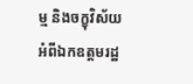ម្ម និងចក្ខុវិស័យ
អំពីឯកឧត្តមរដ្ឋ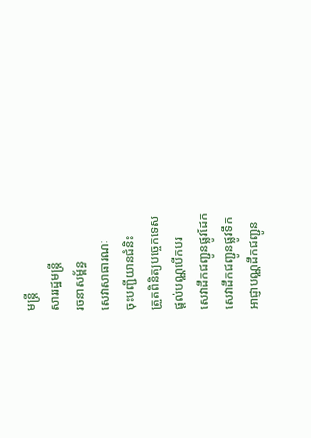មន្ត្រី
សាររដ្ឋមន្ត្រី
រចនាសម្ព័ន្ធ
សេវាសាធារណៈ
ចុះបញ្ជីយានជំនិះ
ត្រួតពិនិត្យបច្ចេកទេស
ផ្តល់បណ្ណបើកបរ
សេវាដឹកជញ្ជូនផ្លូវដែក
សេវាដឹកជញ្ជូនផ្លូវទឹក
អាជ្ញាបណ្ណដឹកជញ្ជូន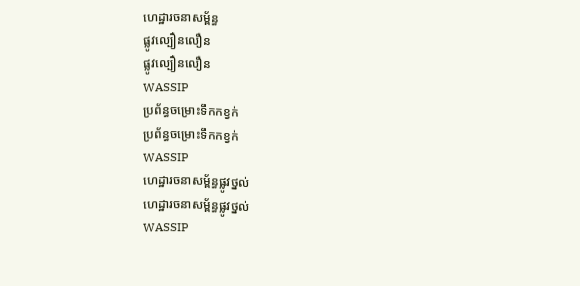ហេដ្ឋារចនាសម្ព័ន្ធ
ផ្លូវល្បឿនលឿន
ផ្លូវល្បឿនលឿន
WASSIP
ប្រព័ន្ធចម្រោះទឹកកខ្វក់
ប្រព័ន្ធចម្រោះទឹកកខ្វក់
WASSIP
ហេដ្ឋារចនាសម្ព័ន្ធផ្លូវថ្នល់
ហេដ្ឋារចនាសម្ព័ន្ធផ្លូវថ្នល់
WASSIP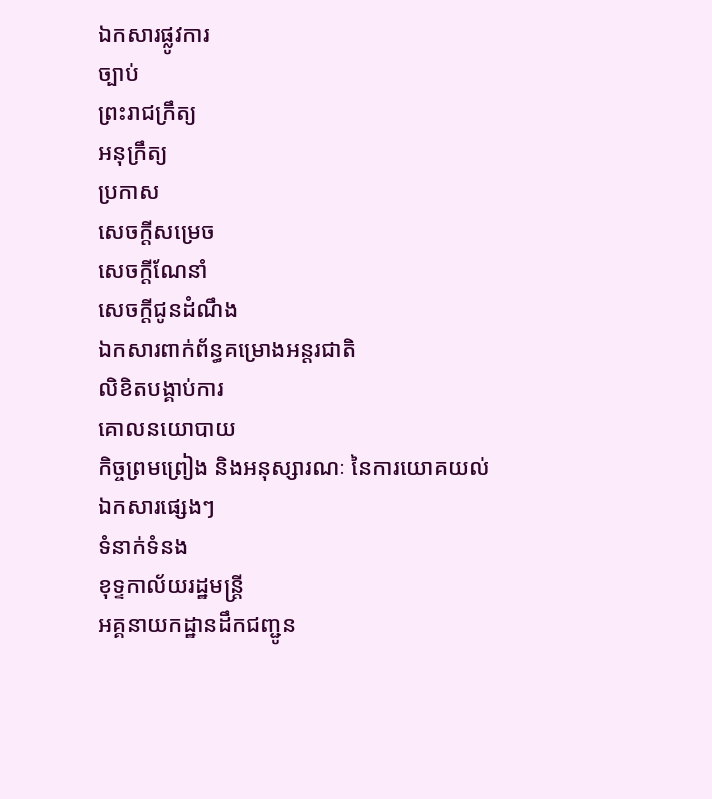ឯកសារផ្លូវការ
ច្បាប់
ព្រះរាជក្រឹត្យ
អនុក្រឹត្យ
ប្រកាស
សេចក្តីសម្រេច
សេចក្តីណែនាំ
សេចក្តីជូនដំណឹង
ឯកសារពាក់ព័ន្ធគម្រោងអន្តរជាតិ
លិខិតបង្គាប់ការ
គោលនយោបាយ
កិច្ចព្រមព្រៀង និងអនុស្សារណៈ នៃការយោគយល់
ឯកសារផ្សេងៗ
ទំនាក់ទំនង
ខុទ្ទកាល័យរដ្ឋមន្ដ្រី
អគ្គនាយកដ្ឋានដឹកជញ្ជូន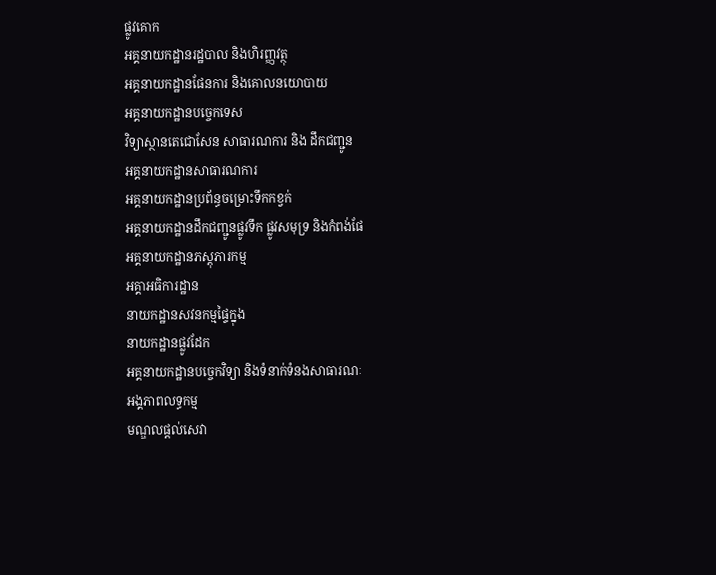ផ្លូវគោក
អគ្គនាយកដ្ឋានរដ្ឋបាល និងហិរញ្ញវត្ថុ
អគ្គនាយកដ្ឋានផែនការ និងគោលនយោបាយ
អគ្គនាយកដ្ឋានបច្ចេកទេស
វិទ្យាស្ថានតេជោសែន សាធារណការ និង ដឹកជញ្ជូន
អគ្គនាយកដ្ឋានសាធារណការ
អគ្គនាយកដ្ឋានប្រព័ន្ធចម្រោះទឹកកខ្វក់
អគ្គនាយកដ្ឋានដឹកជញ្ជូនផ្លូវទឹក ផ្លូវសមុទ្រ និងកំពង់ផែ
អគ្គនាយកដ្ឋានភស្តុភារកម្ម
អគ្គាអធិការដ្ឋាន
នាយកដ្ឋានសវនកម្មផ្ទៃក្នុង
នាយកដ្ឋានផ្លូវដែក
អគ្គនាយកដ្ឋានបច្ចេកវិទ្យា និងទំនាក់ទំនងសាធារណៈ
អង្គភាពលទ្ធកម្ម
មណ្ឌលផ្ដល់សេវា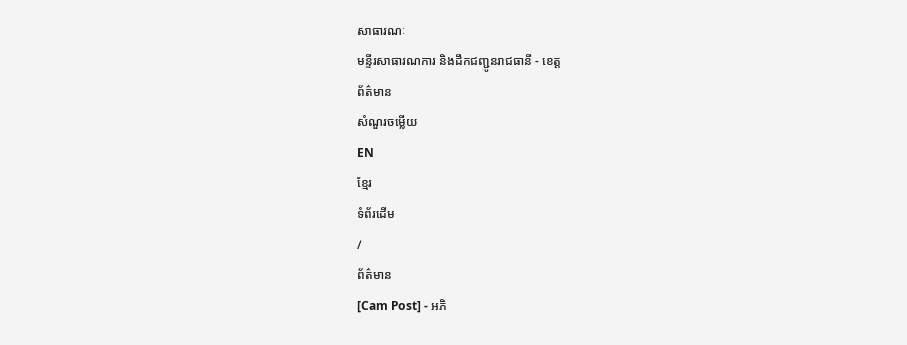សាធារណៈ
មន្ទីរសាធារណការ និងដឹកជញ្ជូនរាជធានី - ខេត្ត
ព័ត៌មាន
សំណួរចម្លើយ
EN
ខ្មែរ
ទំព័រដើម
/
ព័ត៌មាន
[Cam Post] - អភិ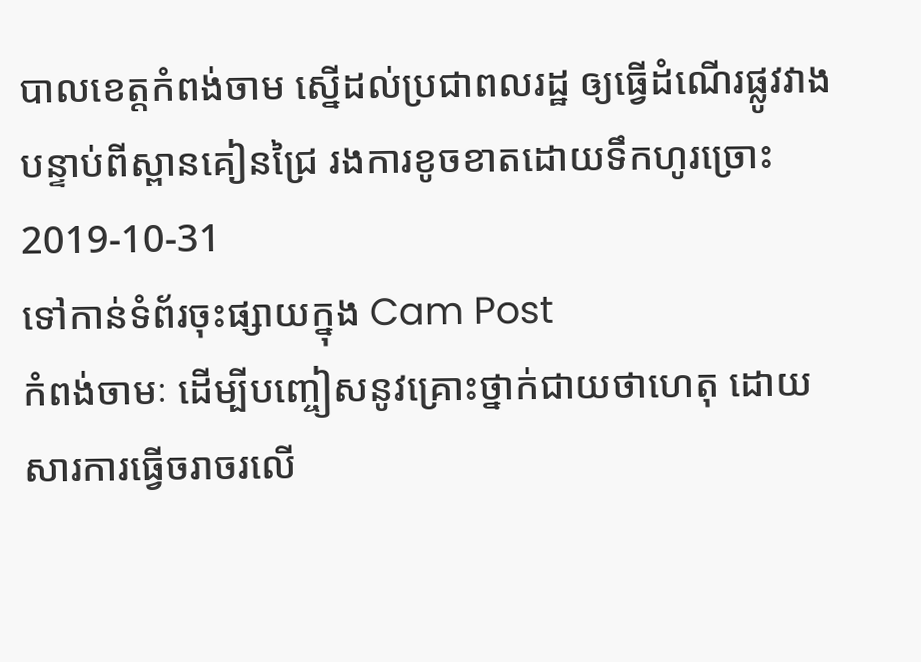បាលខេត្តកំពង់ចាម ស្នើដល់ប្រជាពលរដ្ឋ ឲ្យធ្វើដំណើរផ្លូវវាង បន្ទាប់ពីស្ពានគៀនជ្រៃ រងការខូចខាតដោយទឹកហូរច្រោះ
2019-10-31
ទៅកាន់ទំព័រចុះផ្សាយក្នុង Cam Post
កំពង់ចាមៈ ដើម្បីបញ្ចៀសនូវគ្រោះថ្នាក់ជាយថាហេតុ ដោយសារការធ្វើចរាចរលើ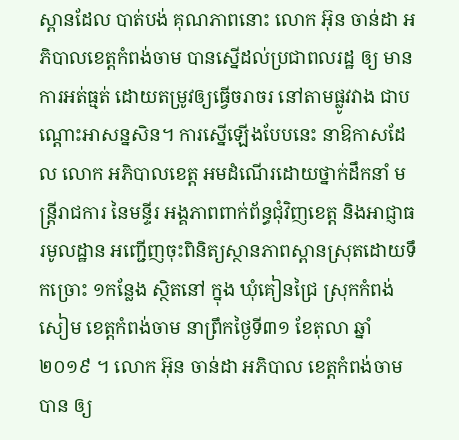ស្ពានដែល បាត់បង់ គុណភាពនោះ លោក អ៊ុន ចាន់ដា អភិបាលខេត្តកំពង់ចាម បានស្នើដល់ប្រជាពលរដ្ឋ ឲ្យ មានការអត់ធ្មត់ ដោយតម្រូវឲ្យធ្វើចរាចរ នៅតាមផ្លូវវាង ជាបណ្ដោះអាសន្នសិន។ ការស្នើឡើងបែបនេះ នាឱកាសដែល លោក អភិបាលខេត្ត អមដំណើរដោយថ្នាក់ដឹកនាំ មន្ត្រីរាជការ នៃមន្ទីរ អង្គភាពពាក់ព័ន្ធជុំវិញខេត្ត និងអាជ្ញាធរមូលដ្ឋាន អញ្ជើញចុះពិនិត្យស្ថានភាពស្ពានស្រុតដោយទឹកច្រោះ ១កន្លែង ស្ថិតនៅ ក្នុង ឃុំគៀនជ្រៃ ស្រុកកំពង់សៀម ខេត្តកំពង់ចាម នាព្រឹកថ្ងៃទី៣១ ខែតុលា ឆ្នាំ២០១៩ ។ លោក អ៊ុន ចាន់ដា អភិបាល ខេត្តកំពង់ចាម បាន ឲ្យ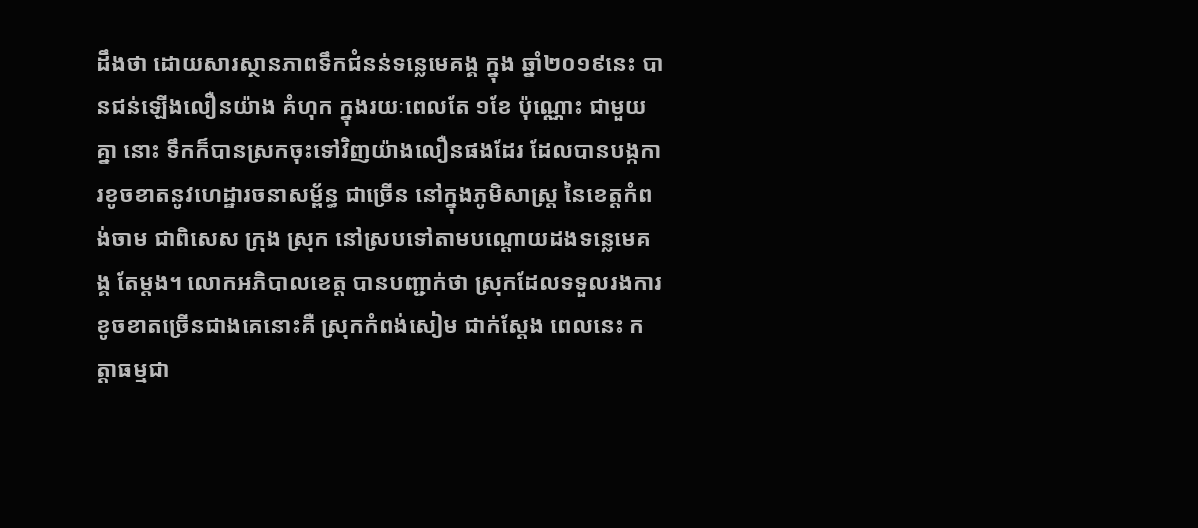ដឹងថា ដោយសារស្ថានភាពទឹកជំនន់ទន្លេមេគង្គ ក្នុង ឆ្នាំ២០១៩នេះ បានជន់ឡើងលឿនយ៉ាង គំហុក ក្នុងរយៈពេលតែ ១ខែ ប៉ុណ្ណោះ ជាមួយ គ្នា នោះ ទឹកក៏បានស្រកចុះទៅវិញយ៉ាងលឿនផងដែរ ដែលបានបង្កការខូចខាតនូវហេដ្ឋារចនាសម្ព័ន្ធ ជាច្រើន នៅក្នុងភូមិសាស្ត្រ នៃខេត្តកំពង់ចាម ជាពិសេស ក្រុង ស្រុក នៅស្របទៅតាមបណ្ដោយដងទន្លេមេគង្គ តែម្ដង។ លោកអភិបាលខេត្ត បានបញ្ជាក់ថា ស្រុកដែលទទួលរងការខូចខាតច្រើនជាងគេនោះគឺ ស្រុកកំពង់សៀម ជាក់ស្ដែង ពេលនេះ កត្តាធម្មជា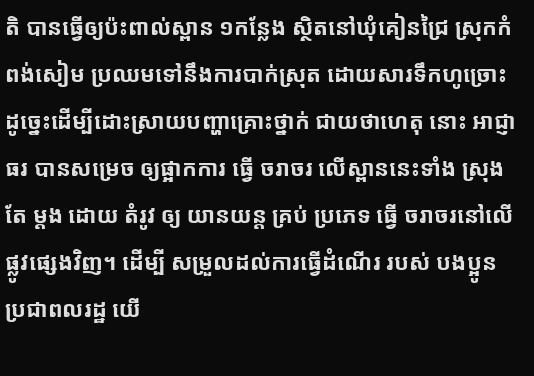តិ បានធ្វើឲ្យប៉ះពាល់ស្ពាន ១កន្លែង ស្ថិតនៅឃុំគៀនជ្រៃ ស្រុកកំពង់សៀម ប្រឈមទៅនឹងការបាក់ស្រុត ដោយសារទឹកហូច្រោះ ដូច្នេះដើម្បីដោះស្រាយបញ្ហាគ្រោះថ្នាក់ ជាយថាហេតុ នោះ អាជ្ញាធរ បានសម្រេច ឲ្យផ្អាកការ ធ្វើ ចរាចរ លើស្ពាននេះទាំង ស្រុង តែ ម្ដង ដោយ តំរូវ ឲ្យ យានយន្ត គ្រប់ ប្រភេទ ធ្វេី ចរាចរនៅលើផ្លូវផ្សេងវិញ។ ដើម្បី សម្រួលដល់ការធ្វើដំណើរ របស់ បងប្អូន ប្រជាពលរដ្ឋ យើ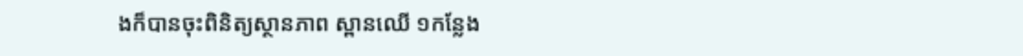ងក៏បានចុះពិនិត្យស្ថានភាព ស្ពានឈើ ១កន្លែង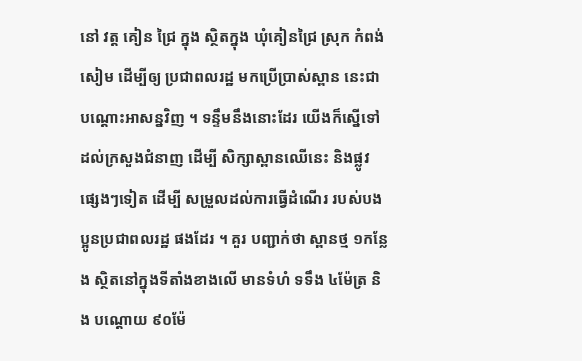នៅ វត្ត គៀន ជ្រៃ ក្នុង ស្ថិតក្នុង ឃុំគៀនជ្រៃ ស្រុក កំពង់សៀម ដើម្បីឲ្យ ប្រជាពលរដ្ឋ មកប្រើប្រាស់ស្ពាន នេះជាបណ្ដោះអាសន្នវិញ ។ ទន្ទឹមនឹងនោះដែរ យើងក៏ស្នើទៅដល់ក្រសួងជំនាញ ដើម្បី សិក្សាស្ពានឈើនេះ និងផ្លូវផ្សេងៗទៀត ដើម្បី សម្រួលដល់ការធ្វើដំណើរ របស់បងប្អូនប្រជាពលរដ្ឋ ផងដែរ ។ គួរ បញ្ជាក់ថា ស្ពានថ្ម ១កន្លែង ស្ថិតនៅក្នុងទីតាំងខាងលើ មានទំហំ ទទឹង ៤ម៉ែត្រ និង បណ្តោយ ៩០ម៉ែ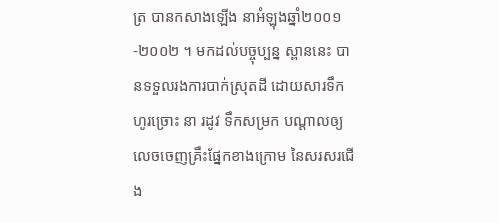ត្រ បានកសាងឡើង នាអំឡុងឆ្នាំ២០០១-២០០២ ។ មកដល់បច្ចុប្បន្ន ស្ពាននេះ បានទទួលរងការបាក់ស្រុតដី ដោយសារទឹកហូរច្រោះ នា រដូវ ទឹកសម្រក បណ្ដាលឲ្យលេចចេញគ្រឹះផ្នែកខាងក្រោម នៃសរសរជើង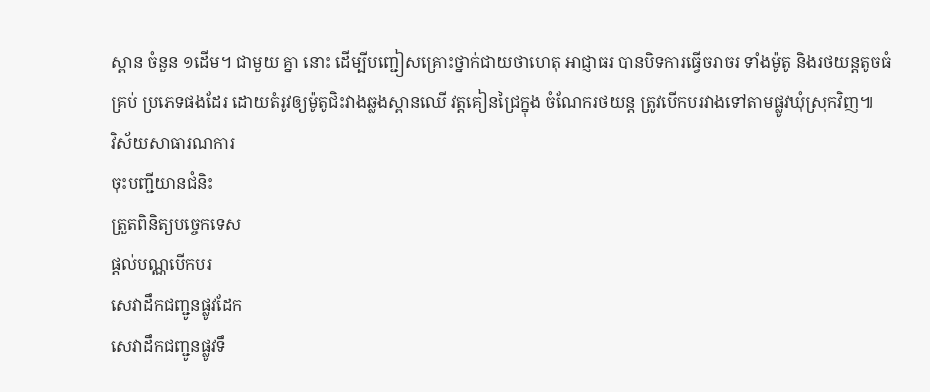ស្ពាន ចំនួន ១ដើម។ ជាមួយ គ្នា នោះ ដើម្បីបញ្ជៀសគ្រោះថ្នាក់ជាយថាហេតុ អាជ្ញាធរ បានបិទការធ្វើចរាចរ ទាំងម៉ូតូ និងរថយន្តតូចធំ គ្រប់ ប្រភេទផងដែរ ដោយតំរូវឲ្យម៉ូតូជិះវាងឆ្លងស្ពានឈើ វត្តគៀនជ្រៃក្នុង ចំណែករថយន្ត ត្រូវបើកបរវាងទៅតាមផ្លូវឃុំស្រុកវិញ៕
វិស័យសាធារណការ
ចុះបញ្ជីយានជំនិះ
ត្រួតពិនិត្យបច្ចេកទេស
ផ្តល់បណ្ណបើកបរ
សេវាដឹកជញ្ជូនផ្លូវដែក
សេវាដឹកជញ្ជូនផ្លូវទឹ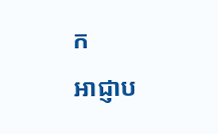ក
អាជ្ញាប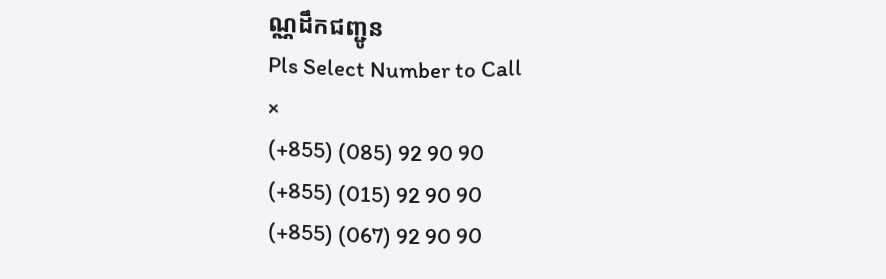ណ្ណដឹកជញ្ជូន
Pls Select Number to Call
×
(+855) (085) 92 90 90
(+855) (015) 92 90 90
(+855) (067) 92 90 90